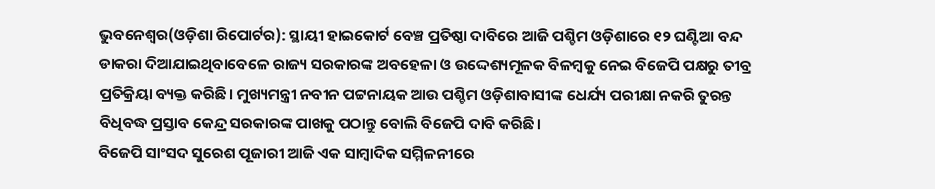ଭୁବନେଶ୍ୱର(ଓଡ଼ିଶା ରିପୋର୍ଟର): ସ୍ଥାୟୀ ହାଇକୋର୍ଟ ବେଞ୍ଚ ପ୍ରତିଷ୍ଠା ଦାବିରେ ଆଜି ପଶ୍ଚିମ ଓଡ଼ିଶାରେ ୧୨ ଘଣ୍ଟିଆ ବନ୍ଦ ଡାକରା ଦିଆଯାଇଥିବାବେଳେ ରାଜ୍ୟ ସରକାରଙ୍କ ଅବହେଳା ଓ ଉଦ୍ଦେଶ୍ୟମୂଳକ ବିଳମ୍ବକୁ ନେଇ ବିଜେପି ପକ୍ଷରୁ ତୀବ୍ର ପ୍ରତିକ୍ରିୟା ବ୍ୟକ୍ତ କରିଛି। ମୁଖ୍ୟମନ୍ତ୍ରୀ ନବୀନ ପଟ୍ଟନାୟକ ଆଉ ପଶ୍ଚିମ ଓଡ଼ିଶାବାସୀଙ୍କ ଧେର୍ଯ୍ୟ ପରୀକ୍ଷା ନକରି ତୁରନ୍ତ ବିଧିବଦ୍ଧ ପ୍ରସ୍ତାବ କେନ୍ଦ୍ର ସରକାରଙ୍କ ପାଖକୁ ପଠାନ୍ତୁ ବୋଲି ବିଜେପି ଦାବି କରିଛି।
ବିଜେପି ସାଂସଦ ସୁରେଶ ପୂଜାରୀ ଆଜି ଏକ ସାମ୍ବାଦିକ ସମ୍ମିଳନୀରେ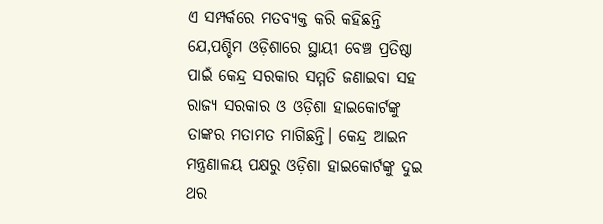ଏ ସମ୍ପର୍କରେ ମତବ୍ୟକ୍ତ କରି କହିଛନ୍ତି ଯେ,ପଶ୍ଚିମ ଓଡ଼ିଶାରେ ସ୍ଥାୟୀ ବେଞ୍ଚ ପ୍ରତିଷ୍ଠା ପାଇଁ କେନ୍ଦ୍ର ସରକାର ସମ୍ମତି ଜଣାଇବା ସହ ରାଜ୍ୟ ସରକାର ଓ ଓଡ଼ିଶା ହାଇକୋର୍ଟଙ୍କୁ ତାଙ୍କର ମତାମତ ମାଗିଛନ୍ତି। କେନ୍ଦ୍ର ଆଇନ ମନ୍ତ୍ରଣାଳୟ ପକ୍ଷରୁ ଓଡ଼ିଶା ହାଇକୋର୍ଟଙ୍କୁ ଦୁଇ ଥର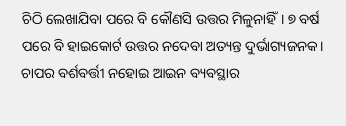ଚିଠି ଲେଖାଯିବା ପରେ ବି କୌଣସି ଉତ୍ତର ମିଳୁନାହିଁ। ୭ ବର୍ଷ ପରେ ବି ହାଇକୋର୍ଟ ଉତ୍ତର ନଦେବା ଅତ୍ୟନ୍ତ ଦୁର୍ଭାଗ୍ୟଜନକ। ଚାପର ବର୍ଶବର୍ତ୍ତୀ ନହୋଇ ଆଇନ ବ୍ୟବସ୍ଥାର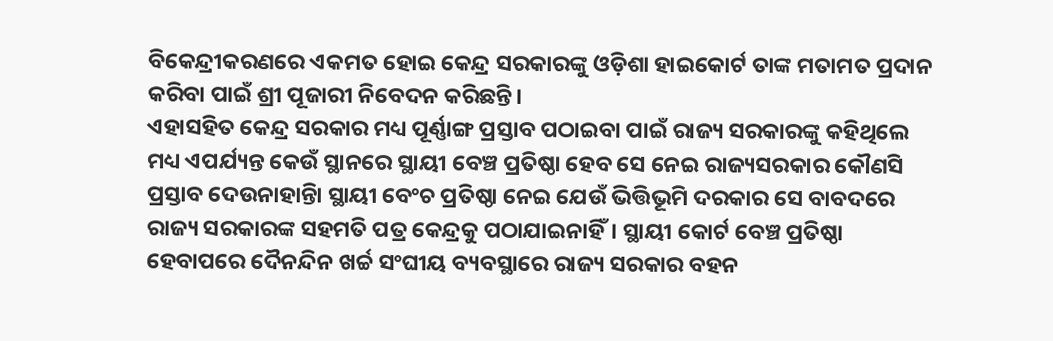ବିକେନ୍ଦ୍ରୀକରଣରେ ଏକମତ ହୋଇ କେନ୍ଦ୍ର ସରକାରଙ୍କୁ ଓଡ଼ିଶା ହାଇକୋର୍ଟ ତାଙ୍କ ମତାମତ ପ୍ରଦାନ କରିବା ପାଇଁ ଶ୍ରୀ ପୂଜାରୀ ନିବେଦନ କରିଛନ୍ତି।
ଏହାସହିତ କେନ୍ଦ୍ର ସରକାର ମଧ୍ୟ ପୂର୍ଣ୍ଣାଙ୍ଗ ପ୍ରସ୍ତାବ ପଠାଇବା ପାଇଁ ରାଜ୍ୟ ସରକାରଙ୍କୁ କହିଥିଲେ ମଧ୍ୟ ଏପର୍ଯ୍ୟନ୍ତ କେଉଁ ସ୍ଥାନରେ ସ୍ଥାୟୀ ବେଞ୍ଚ ପ୍ରତିଷ୍ଠା ହେବ ସେ ନେଇ ରାଜ୍ୟସରକାର କୌଣସି ପ୍ରସ୍ତାବ ଦେଉନାହାନ୍ତିା ସ୍ଥାୟୀ ବେଂଚ ପ୍ରତିଷ୍ଠା ନେଇ ଯେଉଁ ଭିତ୍ତିଭୂମି ଦରକାର ସେ ବାବଦରେ ରାଜ୍ୟ ସରକାରଙ୍କ ସହମତି ପତ୍ର କେନ୍ଦ୍ରକୁ ପଠାଯାଇନାହିଁ। ସ୍ଥାୟୀ କୋର୍ଟ ବେଞ୍ଚ ପ୍ରତିଷ୍ଠା ହେବାପରେ ଦୈନନ୍ଦିନ ଖର୍ଚ୍ଚ ସଂଘୀୟ ବ୍ୟବସ୍ଥାରେ ରାଜ୍ୟ ସରକାର ବହନ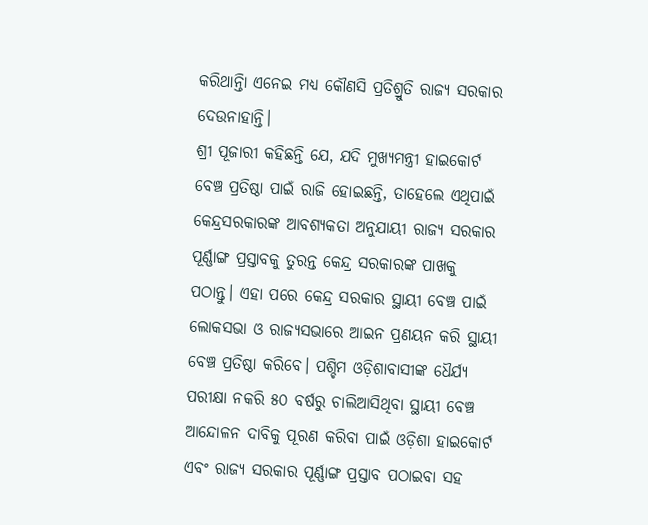କରିଥାନ୍ତିା ଏନେଇ ମଧ୍ୟ କୌଣସି ପ୍ରତିଶ୍ରୁତି ରାଜ୍ୟ ସରକାର ଦେଉନାହାନ୍ତି।
ଶ୍ରୀ ପୂଜାରୀ କହିଛନ୍ତି ଯେ, ଯଦି ମୁଖ୍ୟମନ୍ତ୍ରୀ ହାଇକୋର୍ଟ ବେଞ୍ଚ ପ୍ରତିଷ୍ଠା ପାଇଁ ରାଜି ହୋଇଛନ୍ତି, ତାହେଲେ ଏଥିପାଇଁ କେନ୍ଦ୍ରସରକାରଙ୍କ ଆବଶ୍ୟକତା ଅନୁଯାୟୀ ରାଜ୍ୟ ସରକାର ପୂର୍ଣ୍ଣାଙ୍ଗ ପ୍ରସ୍ତାବକୁ ତୁରନ୍ତ କେନ୍ଦ୍ର ସରକାରଙ୍କ ପାଖକୁ ପଠାନ୍ତୁ। ଏହା ପରେ କେନ୍ଦ୍ର ସରକାର ସ୍ଥାୟୀ ବେଞ୍ଚ ପାଇଁ ଲୋକସଭା ଓ ରାଜ୍ୟସଭାରେ ଆଇନ ପ୍ରଣୟନ କରି ସ୍ଥାୟୀ ବେଞ୍ଚ ପ୍ରତିଷ୍ଠା କରିବେ। ପଶ୍ଚିମ ଓଡ଼ିଶାବାସୀଙ୍କ ଧୈର୍ଯ୍ୟ ପରୀକ୍ଷା ନକରି ୫୦ ବର୍ଷରୁ ଚାଲିଆସିଥିବା ସ୍ଥାୟୀ ବେଞ୍ଚ ଆନ୍ଦୋଳନ ଦାବିକୁ ପୂରଣ କରିବା ପାଇଁ ଓଡ଼ିଶା ହାଇକୋର୍ଟ ଏବଂ ରାଜ୍ୟ ସରକାର ପୂର୍ଣ୍ଣାଙ୍ଗ ପ୍ରସ୍ତାବ ପଠାଇବା ସହ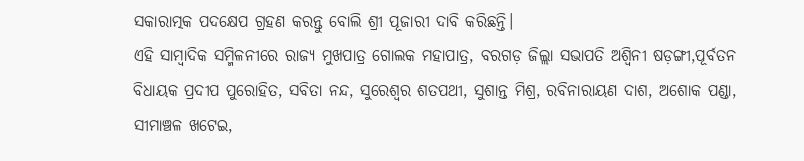ସକାରାତ୍ମକ ପଦକ୍ଷେପ ଗ୍ରହଣ କରନ୍ତୁ ବୋଲି ଶ୍ରୀ ପୂଜାରୀ ଦାବି କରିଛନ୍ତି।
ଏହି ସାମ୍ବାଦିକ ସମ୍ମିଳନୀରେ ରାଜ୍ୟ ମୁଖପାତ୍ର ଗୋଲକ ମହାପାତ୍ର, ବରଗଡ଼ ଜିଲ୍ଲା ସଭାପତି ଅଶ୍ୱିନୀ ଷଡ଼ଙ୍ଗୀ,ପୂର୍ବତନ ବିଧାୟକ ପ୍ରଦୀପ ପୁରୋହିତ, ସବିତା ନନ୍ଦ, ସୁରେଶ୍ୱର ଶତପଥୀ, ସୁଶାନ୍ତ ମିଶ୍ର, ରବିନାରାୟଣ ଦାଶ, ଅଶୋକ ପଣ୍ଡା, ସୀମାଞ୍ଚଳ ଖଟେଇ,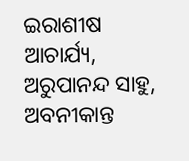ଇରାଶୀଷ ଆଚାର୍ଯ୍ୟ, ଅରୁପାନନ୍ଦ ସାହୁ, ଅବନୀକାନ୍ତ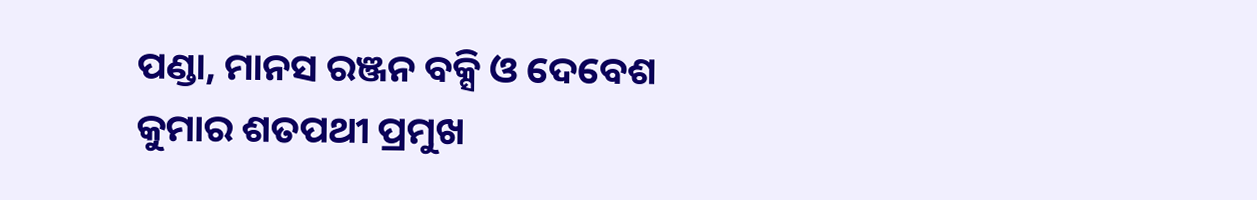ପଣ୍ଡା, ମାନସ ରଞ୍ଜନ ବକ୍ସି ଓ ଦେବେଶ କୁମାର ଶତପଥୀ ପ୍ରମୁଖ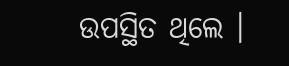ଉପସ୍ଥିତ ଥିଲେ ।